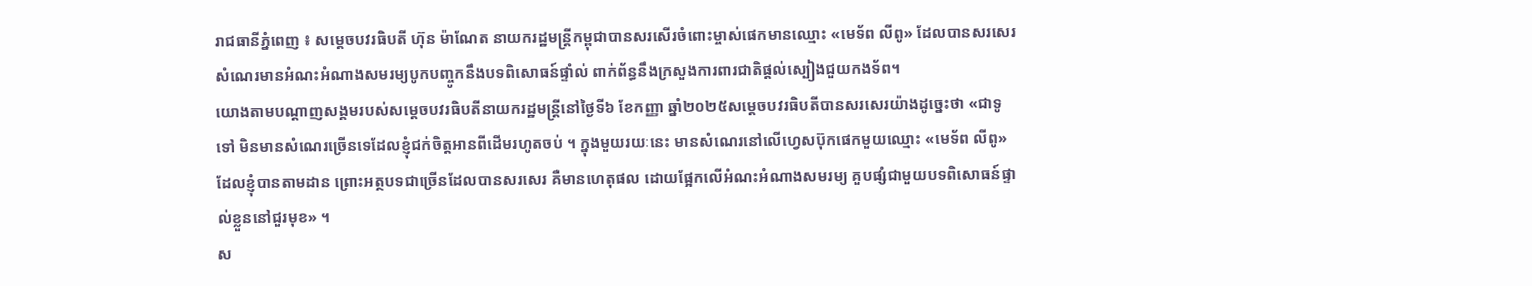រាជធានីភ្នំពេញ ៖ សម្តេចបវរធិបតី ហ៊ុន ម៉ាណែត នាយករដ្ឋមន្ត្រីកម្ពុជាបានសរសើរចំពោះម្ចាស់ផេកមានឈ្មោះ «មេទ័ព លីពូ» ដែលបានសរសេរសំណេរមានអំណះអំណាងសមរម្យបូកបញ្ចូកនឹងបទពិសោធន៍ផ្ទាំល់ ពាក់ព័ន្ធនឹងក្រសួងការពារជាតិផ្តល់ស្បៀងជួយកងទ័ព។
យោងតាមបណ្តាញសង្គមរបស់សម្តេចបវរធិបតីនាយករដ្ឋមន្ត្រីនៅថ្ងៃទី៦ ខែកញ្ញា ឆ្នាំ២០២៥សម្តេចបវរធិបតីបានសរសេរយ៉ាងដូច្នេះថា «ជាទូទៅ មិនមានសំណេរច្រើនទេដែលខ្ញុំជក់ចិត្តអានពីដើមរហូតចប់ ។ ក្នុងមួយរយៈនេះ មានសំណេរនៅលើហ្វេសប៊ុកផេកមួយឈ្មោះ «មេទ័ព លីពូ» ដែលខ្ញុំបានតាមដាន ព្រោះអត្ថបទជាច្រើនដែលបានសរសេរ គឺមានហេតុផល ដោយផ្អែកលើអំណះអំណាងសមរម្យ គួបផ្សំជាមួយបទពិសោធន៍ផ្ទាល់ខ្លួននៅជួរមុខ» ។
ស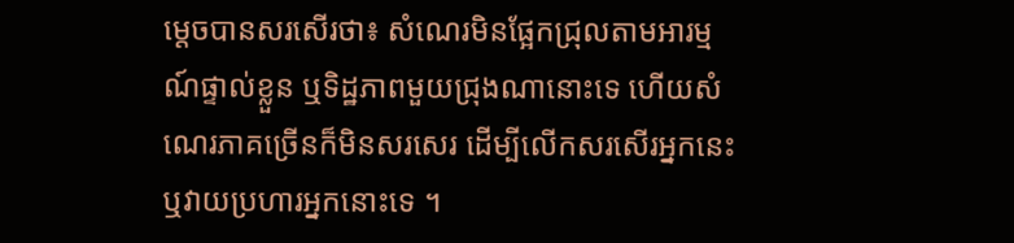ម្តេចបានសរសើរថា៖ សំណេរមិនផ្អែកជ្រុលតាមអារម្មណ៍ផ្ទាល់ខ្លួន ឬទិដ្ឋភាពមួយជ្រុងណានោះទេ ហើយសំណេរភាគច្រើនក៏មិនសរសេរ ដើម្បីលើកសរសើរអ្នកនេះ ឬវាយប្រហារអ្នកនោះទេ ។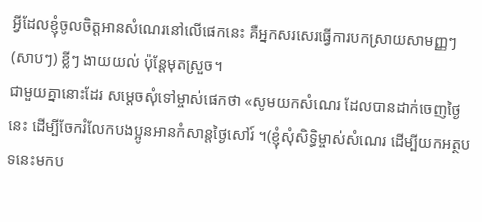អ្វីដែលខ្ញុំចូលចិត្តអានសំណេរនៅលើផេកនេះ គឺអ្នកសរសេរធ្វើការបកស្រាយសាមញ្ញៗ
(សាបៗ) ខ្លីៗ ងាយយល់ ប៉ុន្តែមុតស្រួច។
ជាមួយគ្នានោះដែរ សម្តេចសុំទៅម្ចាស់ផេកថា «សូមយកសំណេរ ដែលបានដាក់ចេញថ្ងៃនេះ ដើម្បីចែករំលែកបងប្អូនអានកំសាន្តថ្ងៃសៅរ៍ ។(ខ្ញុំសុំសិទ្ធិម្ចាស់សំណេរ ដើម្បីយកអត្ថបទនេះមកប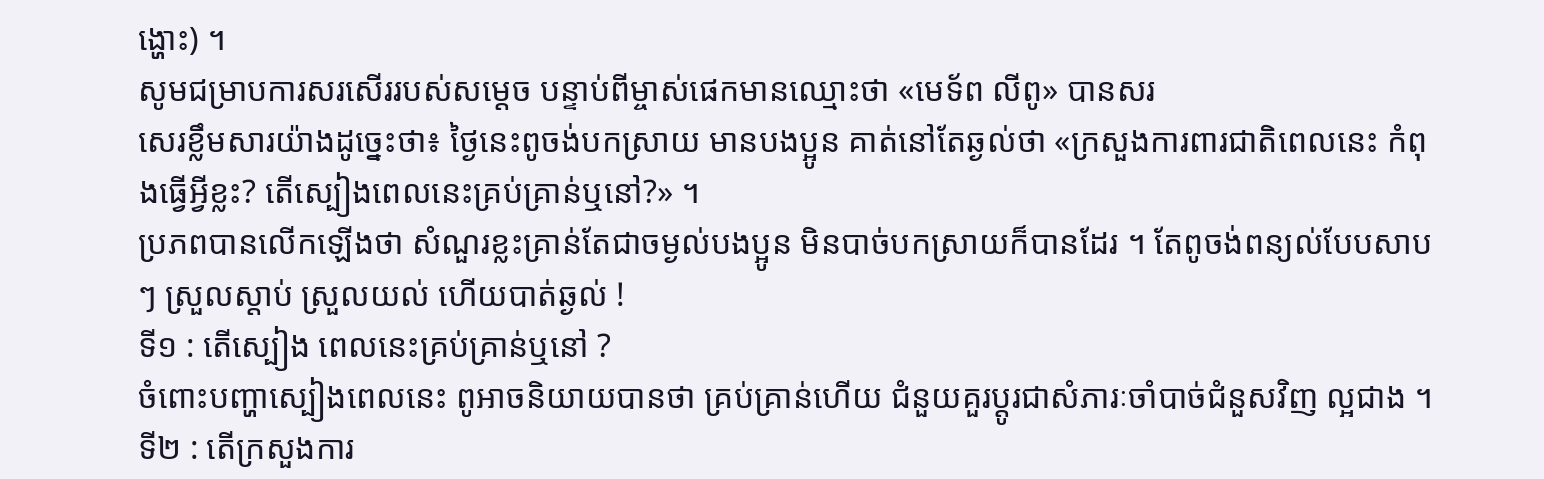ង្ហោះ) ។
សូមជម្រាបការសរសើររបស់សម្តេច បន្ទាប់ពីម្ចាស់ផេកមានឈ្មោះថា «មេទ័ព លីពូ» បានសរ
សេរខ្លឹមសារយ៉ាងដូច្នេះថា៖ ថ្ងៃនេះពូចង់បកស្រាយ មានបងប្អូន គាត់នៅតែឆ្ងល់ថា «ក្រសួងការពារជាតិពេលនេះ កំពុងធ្វើអ្វីខ្លះ? តើស្បៀងពេលនេះគ្រប់គ្រាន់ឬនៅ?» ។
ប្រភពបានលើកឡើងថា សំណួរខ្លះគ្រាន់តែជាចម្ងល់បងប្អូន មិនបាច់បកស្រាយក៏បានដែរ ។ តែពូចង់ពន្យល់បែបសាបៗ ស្រួលស្តាប់ ស្រួលយល់ ហើយបាត់ឆ្ងល់ !
ទី១ : តើស្បៀង ពេលនេះគ្រប់គ្រាន់ឬនៅ ?
ចំពោះបញ្ហាស្បៀងពេលនេះ ពូអាចនិយាយបានថា គ្រប់គ្រាន់ហើយ ជំនួយគួរប្តូរជាសំភារៈចាំបាច់ជំនួសវិញ ល្អជាង ។
ទី២ : តើក្រសួងការ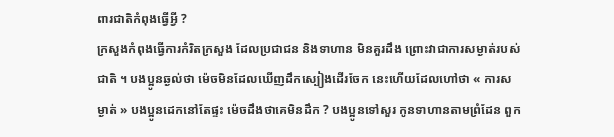ពារជាតិកំពុងធ្វើអ្វី ?
ក្រសួងកំពុងធ្វើការកំរិតក្រសួង ដែលប្រជាជន និងទាហាន មិនគួរដឹង ព្រោះវាជាការសម្ងាត់របស់ជាតិ ។ បងប្អូនឆ្ងល់ថា ម៉េចមិនដែលឃើញដឹកស្បៀងដើរចែក នេះហើយដែលហៅថា « ការសម្ងាត់ » បងប្អូនដេកនៅតែផ្ទះ ម៉េចដឹងថាគេមិនដឹក ? បងប្អូនទៅសួរ កូនទាហានតាមព្រំដែន ពួក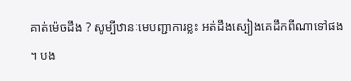គាត់ម៉េចដឹង ? សូម្បីឋានៈមេបញ្ជាការខ្លះ អត់ដឹងស្បៀងគេដឹកពីណាទៅផង ។ បង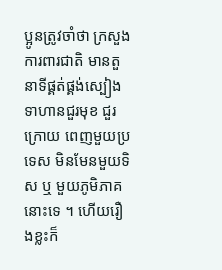ប្អូនត្រូវចាំថា ក្រសួងការពារជាតិ មានតួនាទីផ្គត់ផ្គង់ស្បៀងទាហានជួរមុខ ជួរក្រោយ ពេញមួយប្រទេស មិនមែនមួយទិស ឬ មួយភូមិភាគនោះទេ ។ ហើយរឿងខ្លះក៏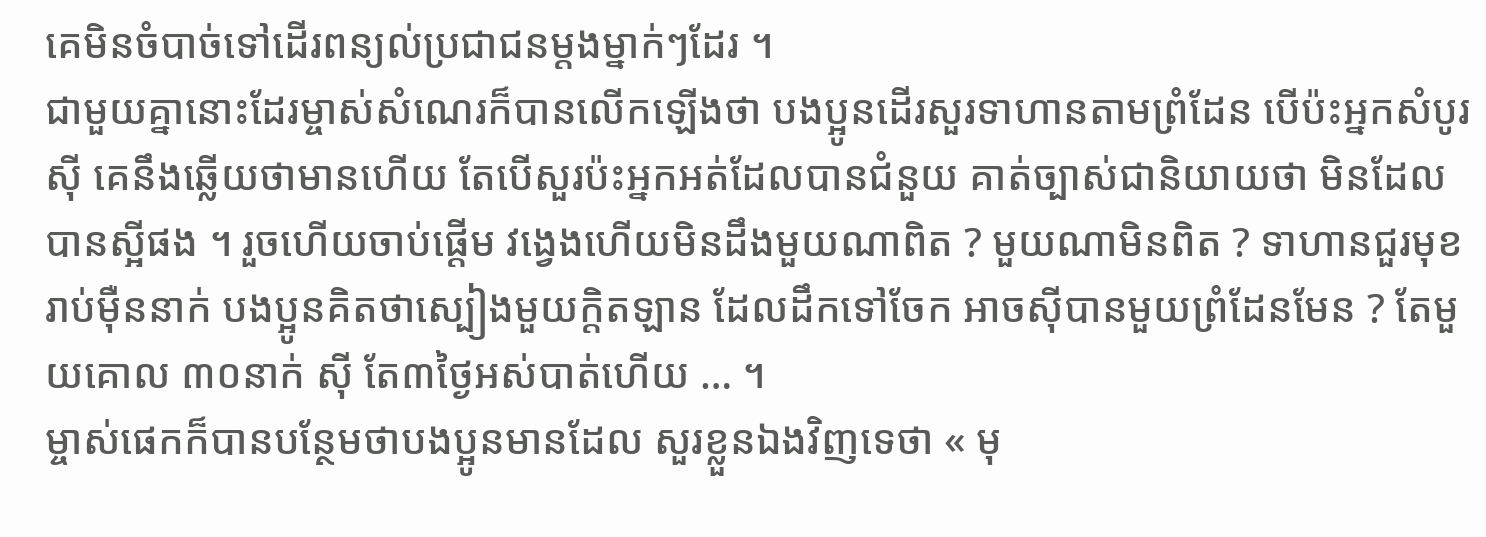គេមិនចំបាច់ទៅដើរពន្យល់ប្រជាជនម្តងម្នាក់ៗដែរ ។
ជាមួយគ្នានោះដែរម្ចាស់សំណេរក៏បានលើកឡើងថា បងប្អូនដើរសួរទាហានតាមព្រំដែន បើប៉ះអ្នកសំបូរស៊ី គេនឹងឆ្លើយថាមានហើយ តែបើសួរប៉ះអ្នកអត់ដែលបានជំនួយ គាត់ច្បាស់ជានិយាយថា មិនដែលបានស្អីផង ។ រួចហើយចាប់ផ្តើម វង្វេងហើយមិនដឹងមួយណាពិត ? មួយណាមិនពិត ? ទាហានជួរមុខ រាប់ម៉ឺននាក់ បងប្អូនគិតថាស្បៀងមួយក្តិតឡាន ដែលដឹកទៅចែក អាចស៊ីបានមួយព្រំដែនមែន ? តែមួយគោល ៣០នាក់ ស៊ី តែ៣ថ្ងៃអស់បាត់ហើយ … ។
ម្ចាស់ផេកក៏បានបន្ថែមថាបងប្អូនមានដែល សួរខ្លួនឯងវិញទេថា « មុ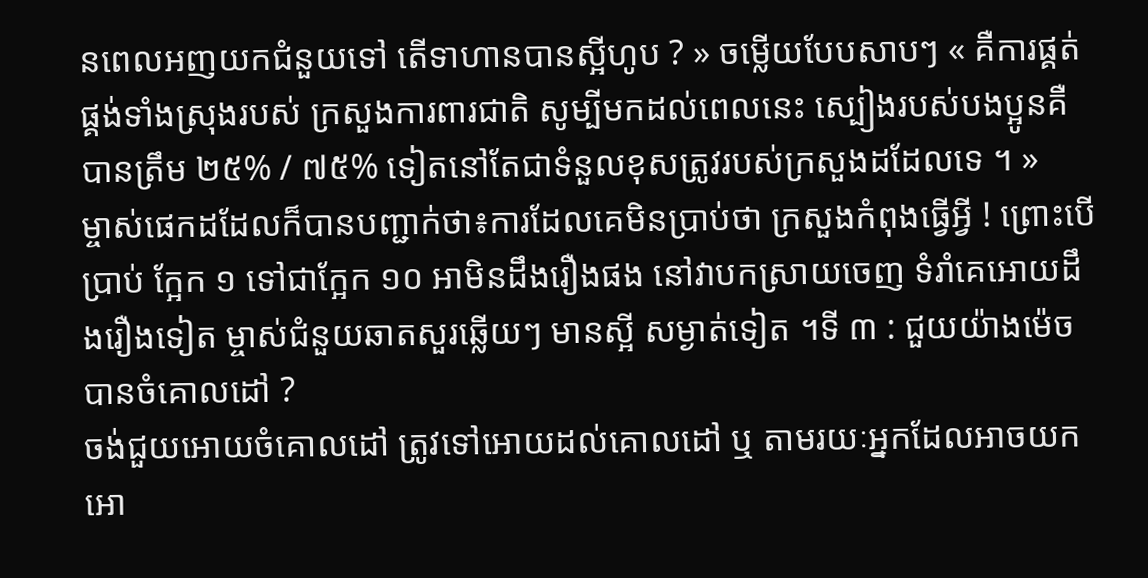នពេលអញយកជំនួយទៅ តើទាហានបានស្អីហូប ? » ចម្លើយបែបសាបៗ « គឺការផ្គត់ផ្គង់ទាំងស្រុងរបស់ ក្រសួងការពារជាតិ សូម្បីមកដល់ពេលនេះ ស្បៀងរបស់បងប្អូនគឺ បានត្រឹម ២៥% / ៧៥% ទៀតនៅតែជាទំនួលខុសត្រូវរបស់ក្រសួងដដែលទេ ។ »
ម្ចាស់ផេកដដែលក៏បានបញ្ជាក់ថា៖ការដែលគេមិនប្រាប់ថា ក្រសួងកំពុងធ្វើអ្វី ! ព្រោះបើប្រាប់ ក្អែក ១ ទៅជាក្អែក ១០ អាមិនដឹងរឿងផង នៅវាបកស្រាយចេញ ទំរាំគេអោយដឹងរឿងទៀត ម្ចាស់ជំនួយឆាតសួរឆ្លើយៗ មានស្អី សម្ងាត់ទៀត ។ទី ៣ : ជួយយ៉ាងម៉េច បានចំគោលដៅ ?
ចង់ជួយអោយចំគោលដៅ ត្រូវទៅអោយដល់គោលដៅ ឬ តាមរយៈអ្នកដែលអាចយកអោ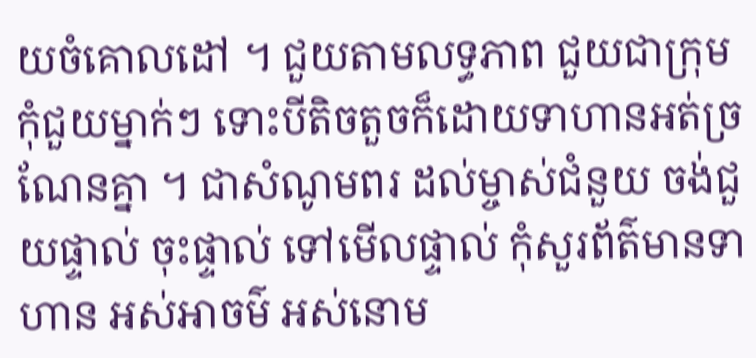យចំគោលដៅ ។ ជួយតាមលទ្ធភាព ជួយជាក្រុម កុំជួយម្នាក់ៗ ទោះបីតិចតួចក៏ដោយទាហានអត់ច្រណែនគ្នា ។ ជាសំណូមពរ ដល់ម្ចាស់ជំនួយ ចង់ជួយផ្ទាល់ ចុះផ្ទាល់ ទៅមើលផ្ទាល់ កុំសួរព័ត៌មានទាហាន អស់អាចម៌ អស់នោម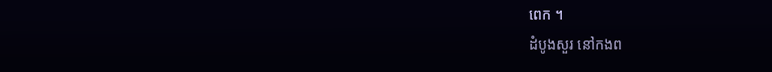ពេក ។
ដំបូងសួរ នៅកងព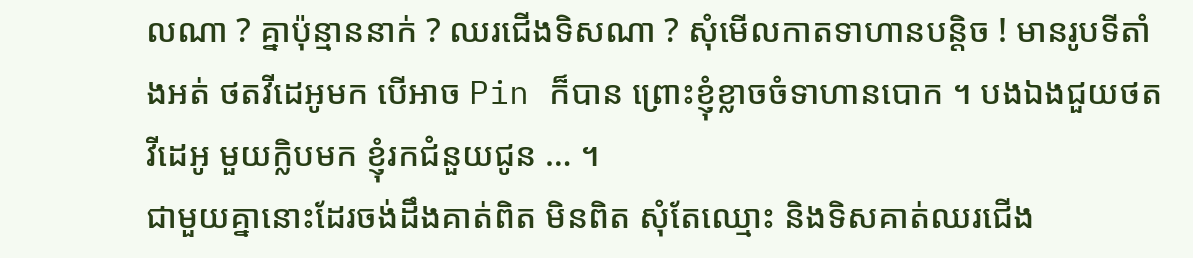លណា ? គ្នាប៉ុន្មាននាក់ ? ឈរជើងទិសណា ? សុំមើលកាតទាហានបន្តិច ! មានរូបទីតាំងអត់ ថតវីដេអូមក បើអាច Pin ក៏បាន ព្រោះខ្ញុំខ្លាចចំទាហានបោក ។ បងឯងជួយថត វីដេអូ មួយក្លិបមក ខ្ញុំរកជំនួយជូន … ។
ជាមួយគ្នានោះដែរចង់ដឹងគាត់ពិត មិនពិត សុំតែឈ្មោះ និងទិសគាត់ឈរជើង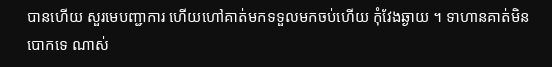បានហើយ សួរមេបញ្ជាការ ហើយហៅគាត់មកទទួលមកចប់ហើយ កុំវែងឆ្ងាយ ។ ទាហានគាត់មិនបោកទេ ណាស់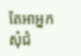តែអាអ្នកសុំជំ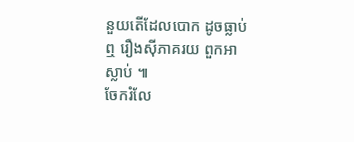នួយតើដែលបោក ដូចធ្លាប់ឮ រឿងស៊ីភាគរយ ពួកអាស្លាប់ ៕
ចែករំលែ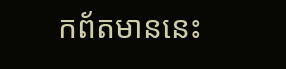កព័តមាននេះ